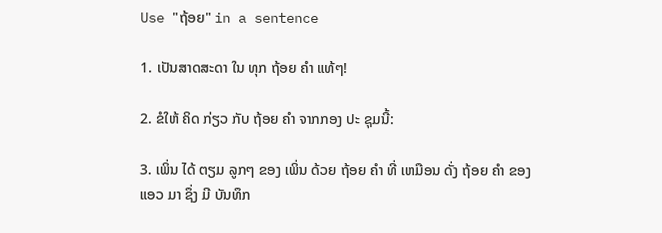Use "ຖ້ອຍ" in a sentence

1. ເປັນສາດສະດາ ໃນ ທຸກ ຖ້ອຍ ຄໍາ ແທ້ໆ!

2. ຂໍໃຫ້ ຄິດ ກ່ຽວ ກັບ ຖ້ອຍ ຄໍາ ຈາກກອງ ປະ ຊຸມນີ້:

3. ເພິ່ນ ໄດ້ ຕຽມ ລູກໆ ຂອງ ເພິ່ນ ດ້ວຍ ຖ້ອຍ ຄໍາ ທີ່ ເຫມືອນ ດັ່ງ ຖ້ອຍ ຄໍາ ຂອງ ແອວ ມາ ຊຶ່ງ ມີ ບັນທຶກ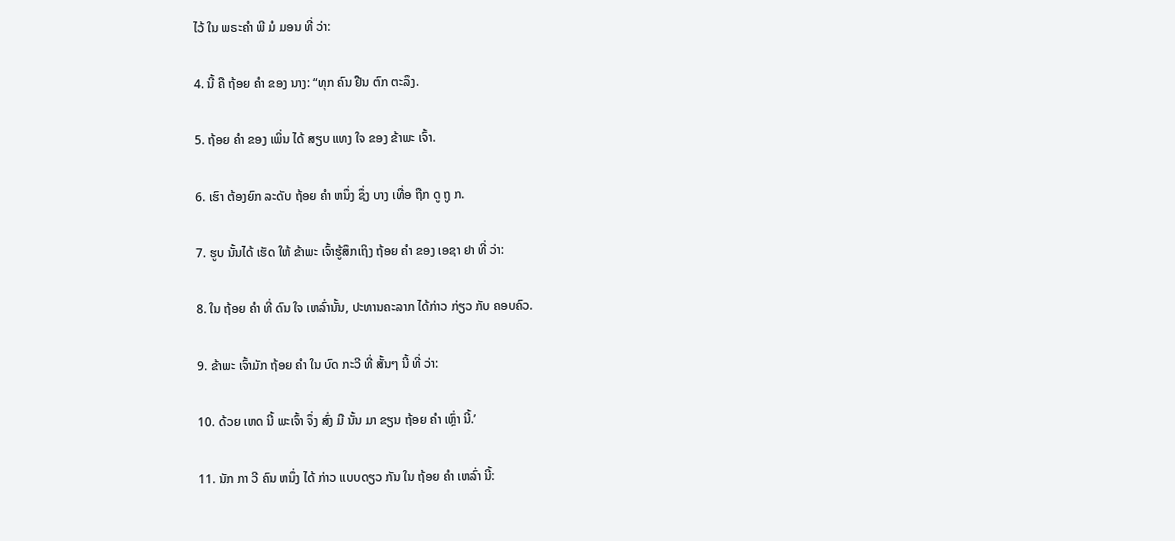ໄວ້ ໃນ ພຣະຄໍາ ພີ ມໍ ມອນ ທີ່ ວ່າ:

4. ນີ້ ຄື ຖ້ອຍ ຄໍາ ຂອງ ນາງ: “ທຸກ ຄົນ ຢືນ ຕົກ ຕະລຶງ.

5. ຖ້ອຍ ຄໍາ ຂອງ ເພິ່ນ ໄດ້ ສຽບ ແທງ ໃຈ ຂອງ ຂ້າພະ ເຈົ້າ.

6. ເຮົາ ຕ້ອງຍົກ ລະດັບ ຖ້ອຍ ຄໍາ ຫນຶ່ງ ຊຶ່ງ ບາງ ເທື່ອ ຖືກ ດູ ຖູ ກ.

7. ຮູບ ນັ້ນໄດ້ ເຮັດ ໃຫ້ ຂ້າພະ ເຈົ້າຮູ້ສຶກເຖິງ ຖ້ອຍ ຄໍາ ຂອງ ເອຊາ ຢາ ທີ່ ວ່າ:

8. ໃນ ຖ້ອຍ ຄໍາ ທີ່ ດົນ ໃຈ ເຫລົ່ານັ້ນ, ປະທານຄະລາກ ໄດ້ກ່າວ ກ່ຽວ ກັບ ຄອບຄົວ.

9. ຂ້າພະ ເຈົ້າມັກ ຖ້ອຍ ຄໍາ ໃນ ບົດ ກະວີ ທີ່ ສັ້ນໆ ນີ້ ທີ່ ວ່າ:

10. ດ້ວຍ ເຫດ ນີ້ ພະເຈົ້າ ຈຶ່ງ ສົ່ງ ມື ນັ້ນ ມາ ຂຽນ ຖ້ອຍ ຄໍາ ເຫຼົ່າ ນີ້.’

11. ນັກ ກາ ວີ ຄົນ ຫນຶ່ງ ໄດ້ ກ່າວ ແບບດຽວ ກັນ ໃນ ຖ້ອຍ ຄໍາ ເຫລົ່າ ນີ້: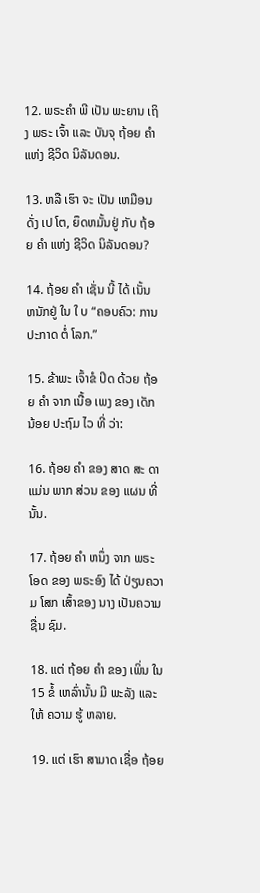12. ພຣະຄໍາ ພີ ເປັນ ພະຍານ ເຖິງ ພຣະ ເຈົ້າ ແລະ ບັນຈຸ ຖ້ອຍ ຄໍາ ແຫ່ງ ຊີວິດ ນິລັນດອນ.

13. ຫລື ເຮົາ ຈະ ເປັນ ເຫມືອນ ດັ່ງ ເປ ໂຕ, ຍຶດຫມັ້ນຢູ່ ກັບ ຖ້ອຍ ຄໍາ ແຫ່ງ ຊີວິດ ນິລັນດອນ?

14. ຖ້ອຍ ຄໍາ ເຊັ່ນ ນີ້ ໄດ້ ເນັ້ນ ຫນັກຢູ່ ໃນ ໃ ບ “ຄອບຄົວ: ການ ປະກາດ ຕໍ່ ໂລກ.”

15. ຂ້າພະ ເຈົ້າຂໍ ປິດ ດ້ວຍ ຖ້ອຍ ຄໍາ ຈາກ ເນື້ອ ເພງ ຂອງ ເດັກນ້ອຍ ປະຖົມ ໄວ ທີ່ ວ່າ:

16. ຖ້ອຍ ຄໍາ ຂອງ ສາດ ສະ ດາ ແມ່ນ ພາກ ສ່ວນ ຂອງ ແຜນ ທີ່ນັ້ນ.

17. ຖ້ອຍ ຄໍາ ຫນຶ່ງ ຈາກ ພຣະ ໂອດ ຂອງ ພຣະອົງ ໄດ້ ປ່ຽນຄວາມ ໂສກ ເສົ້າຂອງ ນາງ ເປັນຄວາມ ຊື່ນ ຊົມ.

18. ແຕ່ ຖ້ອຍ ຄໍາ ຂອງ ເພິ່ນ ໃນ 15 ຂໍ້ ເຫລົ່ານັ້ນ ມີ ພະລັງ ແລະ ໃຫ້ ຄວາມ ຮູ້ ຫລາຍ.

19. ແຕ່ ເຮົາ ສາມາດ ເຊື່ອ ຖ້ອຍ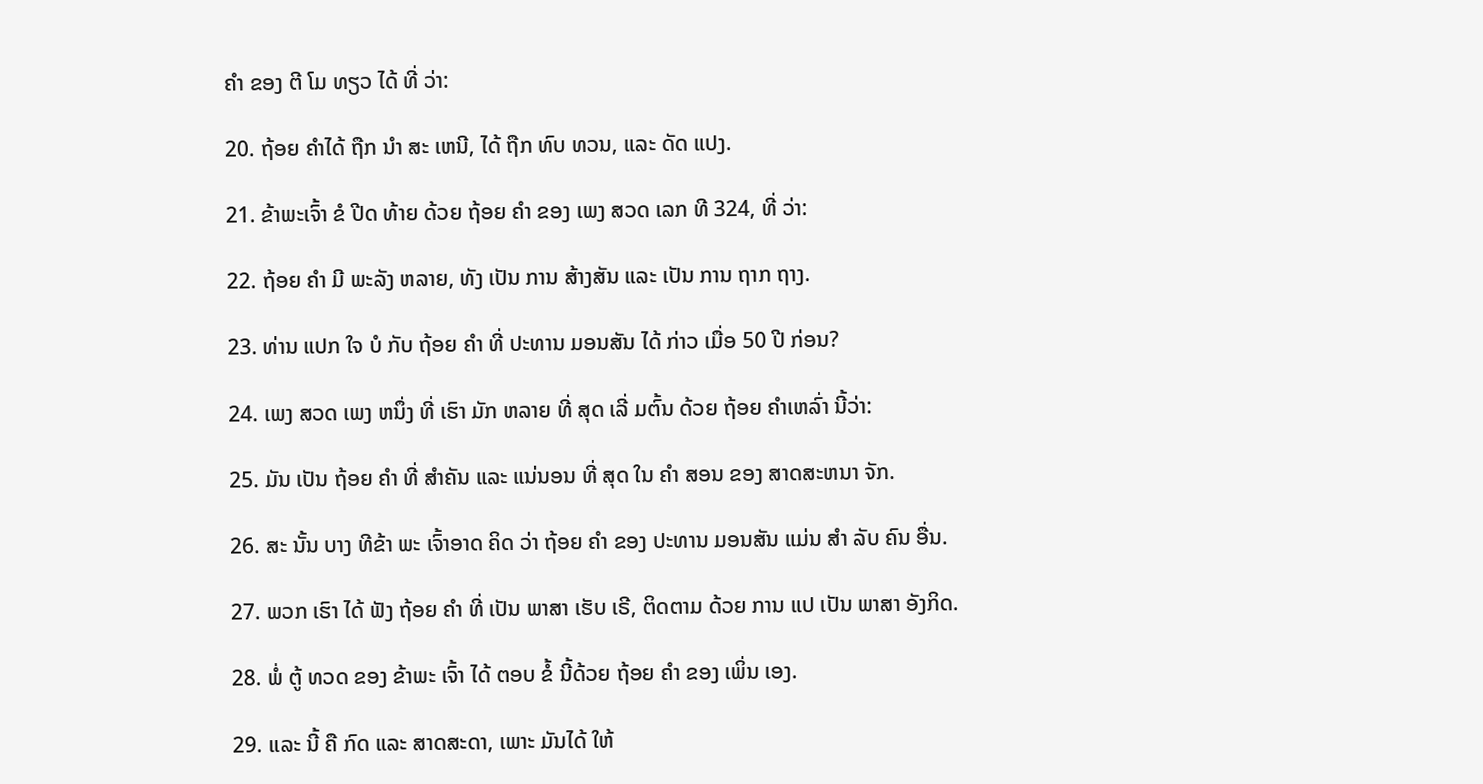ຄໍາ ຂອງ ຕີ ໂມ ທຽວ ໄດ້ ທີ່ ວ່າ:

20. ຖ້ອຍ ຄໍາໄດ້ ຖືກ ນໍາ ສະ ເຫນີ, ໄດ້ ຖືກ ທົບ ທວນ, ແລະ ດັດ ແປງ.

21. ຂ້າພະເຈົ້າ ຂໍ ປີດ ທ້າຍ ດ້ວຍ ຖ້ອຍ ຄໍາ ຂອງ ເພງ ສວດ ເລກ ທີ 324, ທີ່ ວ່າ:

22. ຖ້ອຍ ຄໍາ ມີ ພະລັງ ຫລາຍ, ທັງ ເປັນ ການ ສ້າງສັນ ແລະ ເປັນ ການ ຖາກ ຖາງ.

23. ທ່ານ ແປກ ໃຈ ບໍ ກັບ ຖ້ອຍ ຄໍາ ທີ່ ປະທານ ມອນສັນ ໄດ້ ກ່າວ ເມື່ອ 50 ປີ ກ່ອນ?

24. ເພງ ສວດ ເພງ ຫນຶ່ງ ທີ່ ເຮົາ ມັກ ຫລາຍ ທີ່ ສຸດ ເລີ່ ມຕົ້ນ ດ້ວຍ ຖ້ອຍ ຄໍາເຫລົ່າ ນີ້ວ່າ:

25. ມັນ ເປັນ ຖ້ອຍ ຄໍາ ທີ່ ສໍາຄັນ ແລະ ແນ່ນອນ ທີ່ ສຸດ ໃນ ຄໍາ ສອນ ຂອງ ສາດສະຫນາ ຈັກ.

26. ສະ ນັ້ນ ບາງ ທີຂ້າ ພະ ເຈົ້າອາດ ຄິດ ວ່າ ຖ້ອຍ ຄໍາ ຂອງ ປະທານ ມອນສັນ ແມ່ນ ສໍາ ລັບ ຄົນ ອື່ນ.

27. ພວກ ເຮົາ ໄດ້ ຟັງ ຖ້ອຍ ຄໍາ ທີ່ ເປັນ ພາສາ ເຮັບ ເຣີ, ຕິດຕາມ ດ້ວຍ ການ ແປ ເປັນ ພາສາ ອັງກິດ.

28. ພໍ່ ຕູ້ ທວດ ຂອງ ຂ້າພະ ເຈົ້າ ໄດ້ ຕອບ ຂໍ້ ນີ້ດ້ວຍ ຖ້ອຍ ຄໍາ ຂອງ ເພິ່ນ ເອງ.

29. ແລະ ນີ້ ຄື ກົດ ແລະ ສາດສະດາ, ເພາະ ມັນໄດ້ ໃຫ້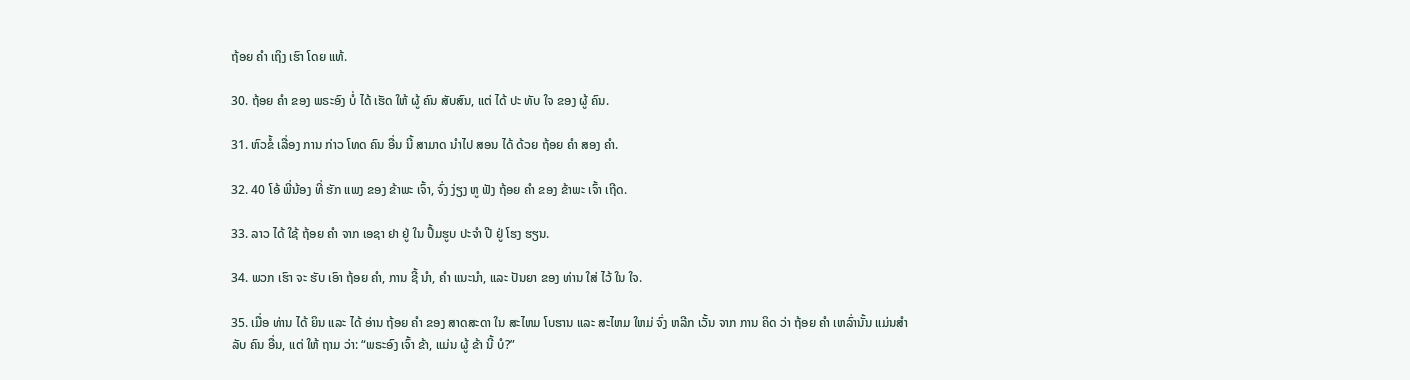ຖ້ອຍ ຄໍາ ເຖິງ ເຮົາ ໂດຍ ແທ້.

30. ຖ້ອຍ ຄໍາ ຂອງ ພຣະອົງ ບໍ່ ໄດ້ ເຮັດ ໃຫ້ ຜູ້ ຄົນ ສັບສົນ, ແຕ່ ໄດ້ ປະ ທັບ ໃຈ ຂອງ ຜູ້ ຄົນ.

31. ຫົວຂໍ້ ເລື່ອງ ການ ກ່າວ ໂທດ ຄົນ ອື່ນ ນີ້ ສາມາດ ນໍາໄປ ສອນ ໄດ້ ດ້ວຍ ຖ້ອຍ ຄໍາ ສອງ ຄໍາ.

32. 40 ໂອ້ ພີ່ນ້ອງ ທີ່ ຮັກ ແພງ ຂອງ ຂ້າພະ ເຈົ້າ, ຈົ່ງ ງ່ຽງ ຫູ ຟັງ ຖ້ອຍ ຄໍາ ຂອງ ຂ້າພະ ເຈົ້າ ເຖີດ.

33. ລາວ ໄດ້ ໃຊ້ ຖ້ອຍ ຄໍາ ຈາກ ເອຊາ ຢາ ຢູ່ ໃນ ປຶ້ມຮູບ ປະຈໍາ ປີ ຢູ່ ໂຮງ ຮຽນ.

34. ພວກ ເຮົາ ຈະ ຮັບ ເອົາ ຖ້ອຍ ຄໍາ, ການ ຊີ້ ນໍາ, ຄໍາ ແນະນໍາ, ແລະ ປັນຍາ ຂອງ ທ່ານ ໃສ່ ໄວ້ ໃນ ໃຈ.

35. ເມື່ອ ທ່ານ ໄດ້ ຍິນ ແລະ ໄດ້ ອ່ານ ຖ້ອຍ ຄໍາ ຂອງ ສາດສະດາ ໃນ ສະໄຫມ ໂບຮານ ແລະ ສະໄຫມ ໃຫມ່ ຈົ່ງ ຫລີກ ເວັ້ນ ຈາກ ການ ຄິດ ວ່າ ຖ້ອຍ ຄໍາ ເຫລົ່ານັ້ນ ແມ່ນສໍາລັບ ຄົນ ອື່ນ, ແຕ່ ໃຫ້ ຖາມ ວ່າ: “ພຣະອົງ ເຈົ້າ ຂ້າ, ແມ່ນ ຜູ້ ຂ້າ ນີ້ ບໍ?”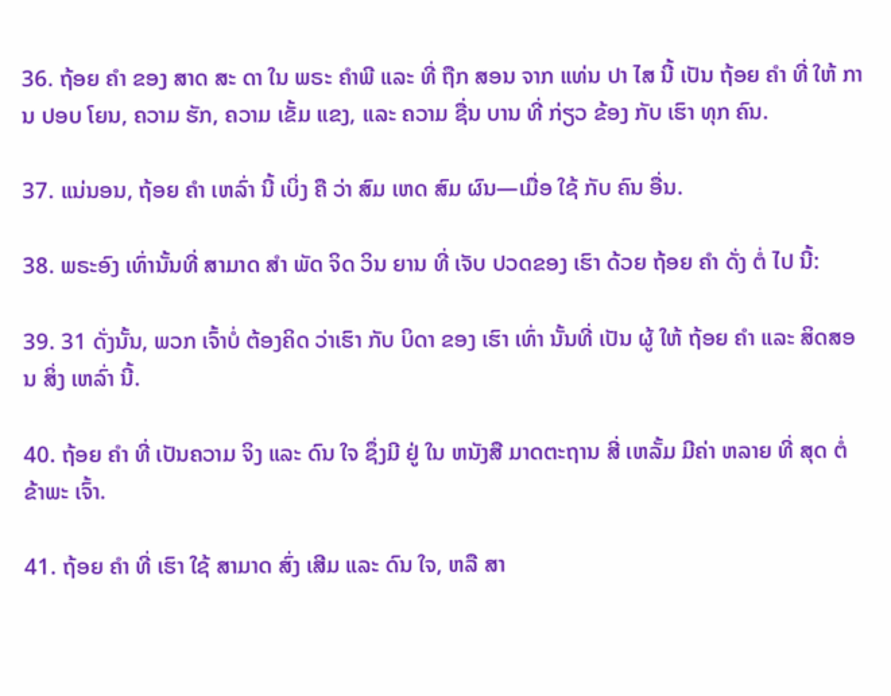36. ຖ້ອຍ ຄໍາ ຂອງ ສາດ ສະ ດາ ໃນ ພຣະ ຄໍາພີ ແລະ ທີ່ ຖືກ ສອນ ຈາກ ແທ່ນ ປາ ໄສ ນີ້ ເປັນ ຖ້ອຍ ຄໍາ ທີ່ ໃຫ້ ການ ປອບ ໂຍນ, ຄວາມ ຮັກ, ຄວາມ ເຂັ້ມ ແຂງ, ແລະ ຄວາມ ຊື່ນ ບານ ທີ່ ກ່ຽວ ຂ້ອງ ກັບ ເຮົາ ທຸກ ຄົນ.

37. ແນ່ນອນ, ຖ້ອຍ ຄໍາ ເຫລົ່າ ນີ້ ເບິ່ງ ຄື ວ່າ ສົມ ເຫດ ສົມ ຜົນ—ເມື່ອ ໃຊ້ ກັບ ຄົນ ອື່ນ.

38. ພຣະອົງ ເທົ່ານັ້ນທີ່ ສາມາດ ສໍາ ພັດ ຈິດ ວິນ ຍານ ທີ່ ເຈັບ ປວດຂອງ ເຮົາ ດ້ວຍ ຖ້ອຍ ຄໍາ ດັ່ງ ຕໍ່ ໄປ ນີ້:

39. 31 ດັ່ງນັ້ນ, ພວກ ເຈົ້າບໍ່ ຕ້ອງຄິດ ວ່າເຮົາ ກັບ ບິດາ ຂອງ ເຮົາ ເທົ່າ ນັ້ນທີ່ ເປັນ ຜູ້ ໃຫ້ ຖ້ອຍ ຄໍາ ແລະ ສິດສອນ ສິ່ງ ເຫລົ່າ ນີ້.

40. ຖ້ອຍ ຄໍາ ທີ່ ເປັນຄວາມ ຈິງ ແລະ ດົນ ໃຈ ຊຶ່ງມີ ຢູ່ ໃນ ຫນັງສື ມາດຕະຖານ ສີ່ ເຫລັ້ມ ມີຄ່າ ຫລາຍ ທີ່ ສຸດ ຕໍ່ ຂ້າພະ ເຈົ້າ.

41. ຖ້ອຍ ຄໍາ ທີ່ ເຮົາ ໃຊ້ ສາມາດ ສົ່ງ ເສີມ ແລະ ດົນ ໃຈ, ຫລື ສາ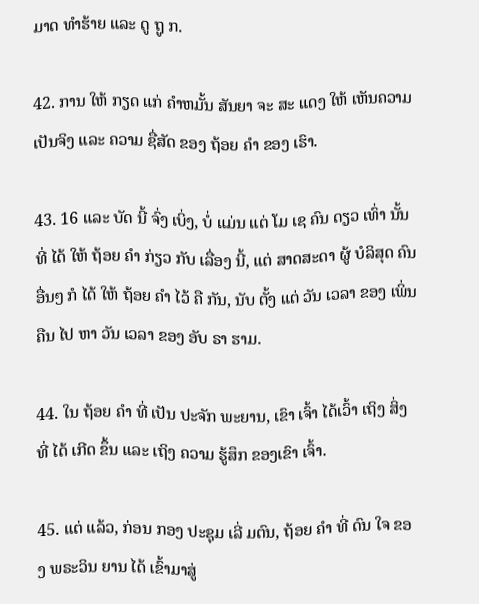ມາດ ທໍາຮ້າຍ ແລະ ດູ ຖູ ກ.

42. ການ ໃຫ້ ກຽດ ແກ່ ຄໍາຫມັ້ນ ສັນຍາ ຈະ ສະ ແດງ ໃຫ້ ເຫັນຄວາມ ເປັນຈິງ ແລະ ຄວາມ ຊື່ສັດ ຂອງ ຖ້ອຍ ຄໍາ ຂອງ ເຮົາ.

43. 16 ແລະ ບັດ ນີ້ ຈົ່ງ ເບິ່ງ, ບໍ່ ແມ່ນ ແຕ່ ໂມ ເຊ ຄົນ ດຽວ ເທົ່າ ນັ້ນທີ່ ໄດ້ ໃຫ້ ຖ້ອຍ ຄໍາ ກ່ຽວ ກັບ ເລື່ອງ ນີ້, ແຕ່ ສາດສະດາ ຜູ້ ບໍລິສຸດ ຄົນ ອື່ນໆ ກໍ ໄດ້ ໃຫ້ ຖ້ອຍ ຄໍາ ໄວ້ ຄື ກັນ, ນັບ ຕັ້ງ ແຕ່ ວັນ ເວລາ ຂອງ ເພິ່ນ ຄືນ ໄປ ຫາ ວັນ ເວລາ ຂອງ ອັບ ຣາ ຮາມ.

44. ໃນ ຖ້ອຍ ຄໍາ ທີ່ ເປັນ ປະຈັກ ພະຍານ, ເຂົາ ເຈົ້າ ໄດ້ເວົ້າ ເຖິງ ສິ່ງ ທີ່ ໄດ້ ເກີດ ຂຶ້ນ ແລະ ເຖິງ ຄວາມ ຮູ້ສຶກ ຂອງເຂົາ ເຈົ້າ.

45. ແຕ່ ແລ້ວ, ກ່ອນ ກອງ ປະຊຸມ ເລີ່ ມຕົນ, ຖ້ອຍ ຄໍາ ທີ່ ດົນ ໃຈ ຂອງ ພຣະວິນ ຍານ ໄດ້ ເຂົ້າມາສູ່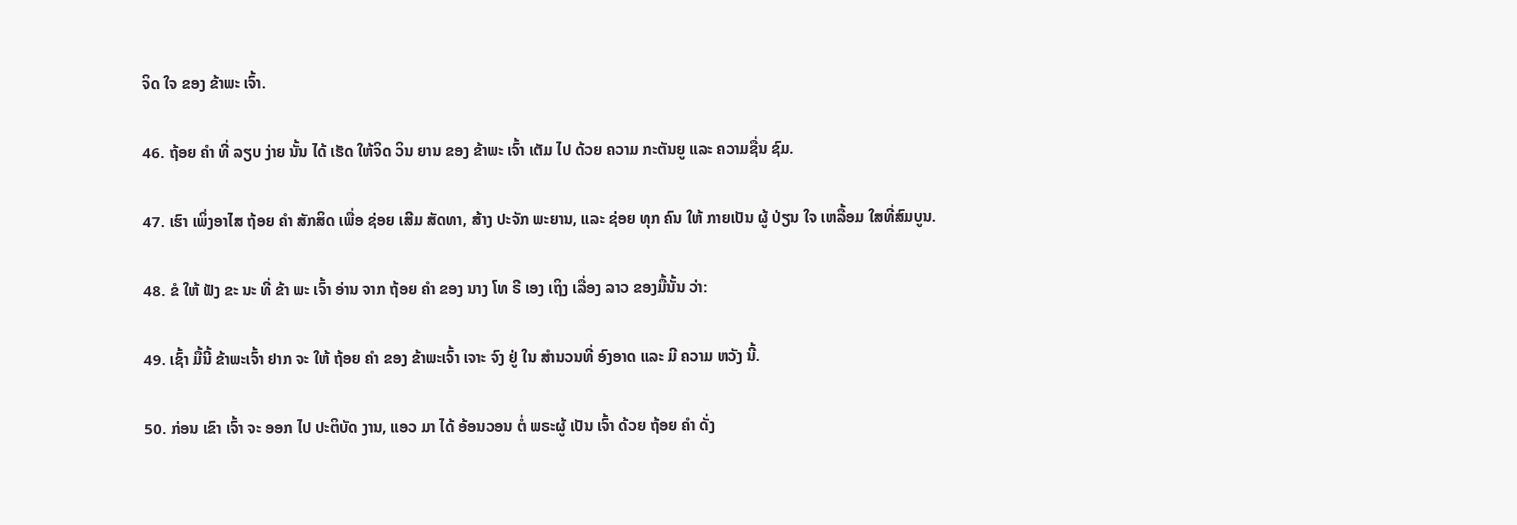ຈິດ ໃຈ ຂອງ ຂ້າພະ ເຈົ້າ.

46. ຖ້ອຍ ຄໍາ ທີ່ ລຽບ ງ່າຍ ນັ້ນ ໄດ້ ເຮັດ ໃຫ້ຈິດ ວິນ ຍານ ຂອງ ຂ້າພະ ເຈົ້າ ເຕັມ ໄປ ດ້ວຍ ຄວາມ ກະຕັນຍູ ແລະ ຄວາມຊື່ນ ຊົມ.

47. ເຮົາ ເພິ່ງອາໄສ ຖ້ອຍ ຄໍາ ສັກສິດ ເພື່ອ ຊ່ອຍ ເສີມ ສັດທາ, ສ້າງ ປະຈັກ ພະຍານ, ແລະ ຊ່ອຍ ທຸກ ຄົນ ໃຫ້ ກາຍເປັນ ຜູ້ ປ່ຽນ ໃຈ ເຫລື້ອມ ໃສທີ່ສົມບູນ.

48. ຂໍ ໃຫ້ ຟັງ ຂະ ນະ ທີ່ ຂ້າ ພະ ເຈົ້າ ອ່ານ ຈາກ ຖ້ອຍ ຄໍາ ຂອງ ນາງ ໂທ ຣີ ເອງ ເຖິງ ເລື່ອງ ລາວ ຂອງມື້ນັ້ນ ວ່າ:

49. ເຊົ້າ ມື້ນີ້ ຂ້າພະເຈົ້າ ຢາກ ຈະ ໃຫ້ ຖ້ອຍ ຄໍາ ຂອງ ຂ້າພະເຈົ້າ ເຈາະ ຈົງ ຢູ່ ໃນ ສໍານວນທີ່ ອົງອາດ ແລະ ມີ ຄວາມ ຫວັງ ນີ້.

50. ກ່ອນ ເຂົາ ເຈົ້າ ຈະ ອອກ ໄປ ປະຕິບັດ ງານ, ແອວ ມາ ໄດ້ ອ້ອນວອນ ຕໍ່ ພຣະຜູ້ ເປັນ ເຈົ້າ ດ້ວຍ ຖ້ອຍ ຄໍາ ດັ່ງ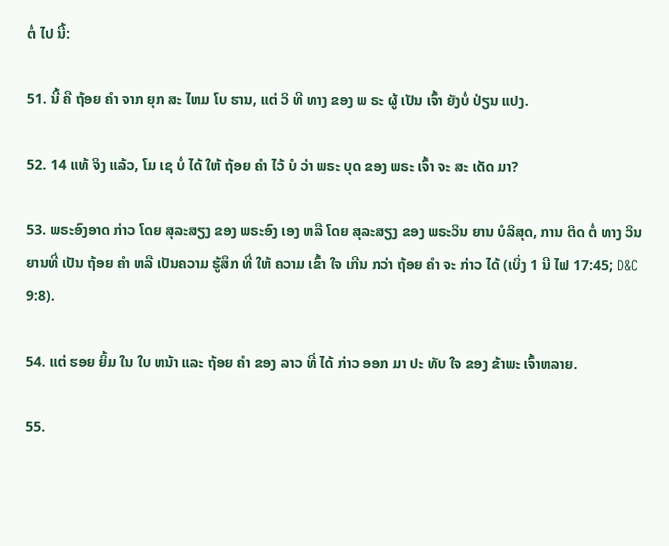ຕໍ່ ໄປ ນີ້:

51. ນີ້ ຄື ຖ້ອຍ ຄໍາ ຈາກ ຍຸກ ສະ ໄຫມ ໂບ ຮານ, ແຕ່ ວິ ທີ ທາງ ຂອງ ພ ຣະ ຜູ້ ເປັນ ເຈົ້າ ຍັງບໍ່ ປ່ຽນ ແປງ.

52. 14 ແທ້ ຈິງ ແລ້ວ, ໂມ ເຊ ບໍ່ ໄດ້ ໃຫ້ ຖ້ອຍ ຄໍາ ໄວ້ ບໍ ວ່າ ພຣະ ບຸດ ຂອງ ພຣະ ເຈົ້າ ຈະ ສະ ເດັດ ມາ?

53. ພຣະອົງອາດ ກ່າວ ໂດຍ ສຸລະສຽງ ຂອງ ພຣະອົງ ເອງ ຫລື ໂດຍ ສຸລະສຽງ ຂອງ ພຣະວິນ ຍານ ບໍລິສຸດ, ການ ຕິດ ຕໍ່ ທາງ ວິນ ຍານທີ່ ເປັນ ຖ້ອຍ ຄໍາ ຫລື ເປັນຄວາມ ຮູ້ສຶກ ທີ່ ໃຫ້ ຄວາມ ເຂົ້າ ໃຈ ເກີນ ກວ່າ ຖ້ອຍ ຄໍາ ຈະ ກ່າວ ໄດ້ (ເບິ່ງ 1 ນີ ໄຟ 17:45; D&C 9:8).

54. ແຕ່ ຮອຍ ຍິ້ມ ໃນ ໃບ ຫນ້າ ແລະ ຖ້ອຍ ຄໍາ ຂອງ ລາວ ທີ່ ໄດ້ ກ່າວ ອອກ ມາ ປະ ທັບ ໃຈ ຂອງ ຂ້າພະ ເຈົ້າຫລາຍ.

55.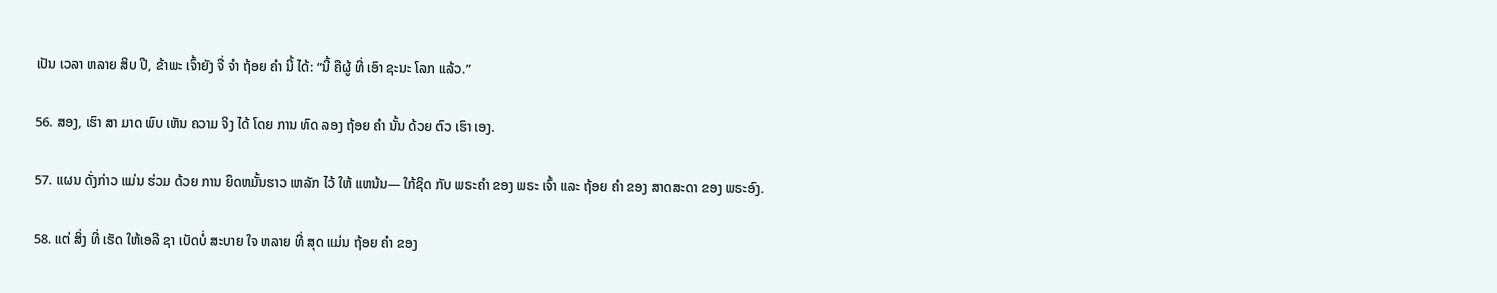ເປັນ ເວລາ ຫລາຍ ສິບ ປີ, ຂ້າພະ ເຈົ້າຍັງ ຈື່ ຈໍາ ຖ້ອຍ ຄໍາ ນີ້ ໄດ້: “ນີ້ ຄືຜູ້ ທີ່ ເອົາ ຊະນະ ໂລກ ແລ້ວ.”

56. ສອງ, ເຮົາ ສາ ມາດ ພົບ ເຫັນ ຄວາມ ຈິງ ໄດ້ ໂດຍ ການ ທົດ ລອງ ຖ້ອຍ ຄໍາ ນັ້ນ ດ້ວຍ ຕົວ ເຮົາ ເອງ.

57. ແຜນ ດັ່ງກ່າວ ແມ່ນ ຮ່ວມ ດ້ວຍ ການ ຍຶດຫມັ້ນຮາວ ເຫລັກ ໄວ້ ໃຫ້ ແຫນ້ນ— ໃກ້ຊິດ ກັບ ພຣະຄໍາ ຂອງ ພຣະ ເຈົ້າ ແລະ ຖ້ອຍ ຄໍາ ຂອງ ສາດສະດາ ຂອງ ພຣະອົງ.

58. ແຕ່ ສິ່ງ ທີ່ ເຮັດ ໃຫ້ເອລີ ຊາ ເບັດບໍ່ ສະບາຍ ໃຈ ຫລາຍ ທີ່ ສຸດ ແມ່ນ ຖ້ອຍ ຄໍາ ຂອງ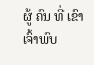ຜູ້ ຄົນ ທີ່ ເຂົາ ເຈົ້າພົບ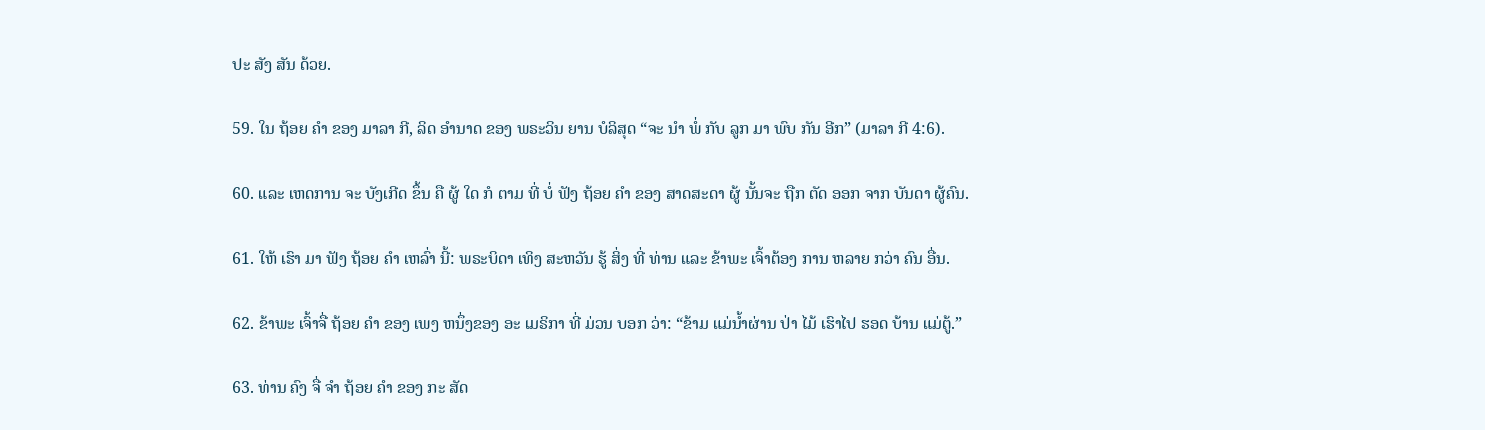ປະ ສັງ ສັນ ດ້ວຍ.

59. ໃນ ຖ້ອຍ ຄໍາ ຂອງ ມາລາ ກີ, ລິດ ອໍານາດ ຂອງ ພຣະວິນ ຍານ ບໍລິສຸດ “ຈະ ນໍາ ພໍ່ ກັບ ລູກ ມາ ພົບ ກັນ ອີກ” (ມາລາ ກີ 4:6).

60. ແລະ ເຫດການ ຈະ ບັງເກີດ ຂຶ້ນ ຄື ຜູ້ ໃດ ກໍ ຕາມ ທີ່ ບໍ່ ຟັງ ຖ້ອຍ ຄໍາ ຂອງ ສາດສະດາ ຜູ້ ນັ້ນຈະ ຖືກ ຕັດ ອອກ ຈາກ ບັນດາ ຜູ້ຄົນ.

61. ໃຫ້ ເຮົາ ມາ ຟັງ ຖ້ອຍ ຄໍາ ເຫລົ່າ ນີ້: ພຣະບິດາ ເທິງ ສະຫວັນ ຮູ້ ສິ່ງ ທີ່ ທ່ານ ແລະ ຂ້າພະ ເຈົ້າຕ້ອງ ການ ຫລາຍ ກວ່າ ຄົນ ອື່ນ.

62. ຂ້າພະ ເຈົ້າຈື່ ຖ້ອຍ ຄໍາ ຂອງ ເພງ ຫນຶ່ງຂອງ ອະ ເມຣິກາ ທີ່ ມ່ວນ ບອກ ວ່າ: “ຂ້າມ ແມ່ນ້ຳຜ່ານ ປ່າ ໄມ້ ເຮົາໄປ ຮອດ ບ້ານ ແມ່ຕູ້.”

63. ທ່ານ ຄົງ ຈື່ ຈໍາ ຖ້ອຍ ຄໍາ ຂອງ ກະ ສັດ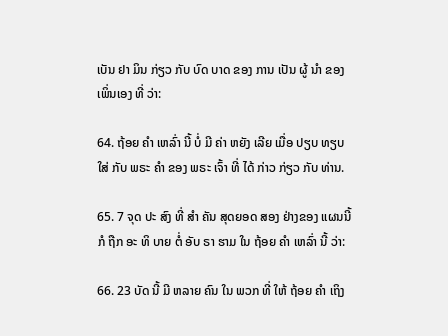ເບັນ ຢາ ມິນ ກ່ຽວ ກັບ ບົດ ບາດ ຂອງ ການ ເປັນ ຜູ້ ນໍາ ຂອງ ເພິ່ນເອງ ທີ່ ວ່າ:

64. ຖ້ອຍ ຄໍາ ເຫລົ່າ ນີ້ ບໍ່ ມີ ຄ່າ ຫຍັງ ເລີຍ ເມື່ອ ປຽບ ທຽບ ໃສ່ ກັບ ພຣະ ຄໍາ ຂອງ ພຣະ ເຈົ້າ ທີ່ ໄດ້ ກ່າວ ກ່ຽວ ກັບ ທ່ານ.

65. 7 ຈຸດ ປະ ສົງ ທີ່ ສໍາ ຄັນ ສຸດຍອດ ສອງ ຢ່າງຂອງ ແຜນນີ້ ກໍ ຖືກ ອະ ທິ ບາຍ ຕໍ່ ອັບ ຣາ ຮາມ ໃນ ຖ້ອຍ ຄໍາ ເຫລົ່າ ນີ້ ວ່າ:

66. 23 ບັດ ນີ້ ມີ ຫລາຍ ຄົນ ໃນ ພວກ ທີ່ ໃຫ້ ຖ້ອຍ ຄໍາ ເຖິງ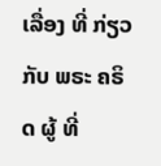ເລື່ອງ ທີ່ ກ່ຽວ ກັບ ພຣະ ຄຣິດ ຜູ້ ທີ່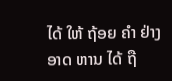ໄດ້ ໃຫ້ ຖ້ອຍ ຄໍາ ຢ່າງ ອາດ ຫານ ໄດ້ ຖື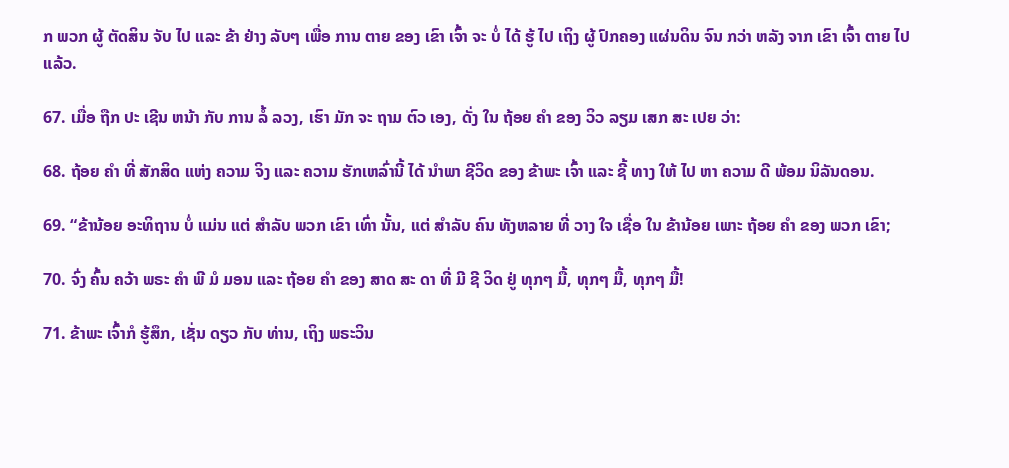ກ ພວກ ຜູ້ ຕັດສິນ ຈັບ ໄປ ແລະ ຂ້າ ຢ່າງ ລັບໆ ເພື່ອ ການ ຕາຍ ຂອງ ເຂົາ ເຈົ້າ ຈະ ບໍ່ ໄດ້ ຮູ້ ໄປ ເຖິງ ຜູ້ ປົກຄອງ ແຜ່ນດິນ ຈົນ ກວ່າ ຫລັງ ຈາກ ເຂົາ ເຈົ້າ ຕາຍ ໄປ ແລ້ວ.

67. ເມື່ອ ຖືກ ປະ ເຊີນ ຫນ້າ ກັບ ການ ລໍ້ ລວງ, ເຮົາ ມັກ ຈະ ຖາມ ຕົວ ເອງ, ດັ່ງ ໃນ ຖ້ອຍ ຄໍາ ຂອງ ວິວ ລຽມ ເສກ ສະ ເປຍ ວ່າ:

68. ຖ້ອຍ ຄໍາ ທີ່ ສັກສິດ ແຫ່ງ ຄວາມ ຈິງ ແລະ ຄວາມ ຮັກເຫລົ່ານີ້ ໄດ້ ນໍາພາ ຊີວິດ ຂອງ ຂ້າພະ ເຈົ້າ ແລະ ຊີ້ ທາງ ໃຫ້ ໄປ ຫາ ຄວາມ ດີ ພ້ອມ ນິລັນດອນ.

69. “ຂ້ານ້ອຍ ອະທິຖານ ບໍ່ ແມ່ນ ແຕ່ ສໍາລັບ ພວກ ເຂົາ ເທົ່າ ນັ້ນ, ແຕ່ ສໍາລັບ ຄົນ ທັງຫລາຍ ທີ່ ວາງ ໃຈ ເຊື່ອ ໃນ ຂ້ານ້ອຍ ເພາະ ຖ້ອຍ ຄໍາ ຂອງ ພວກ ເຂົາ;

70. ຈົ່ງ ຄົ້ນ ຄວ້າ ພຣະ ຄໍາ ພີ ມໍ ມອນ ແລະ ຖ້ອຍ ຄໍາ ຂອງ ສາດ ສະ ດາ ທີ່ ມີ ຊີ ວິດ ຢູ່ ທຸກໆ ມື້, ທຸກໆ ມື້, ທຸກໆ ມື້!

71. ຂ້າພະ ເຈົ້າກໍ ຮູ້ສຶກ, ເຊັ່ນ ດຽວ ກັບ ທ່ານ, ເຖິງ ພຣະວິນ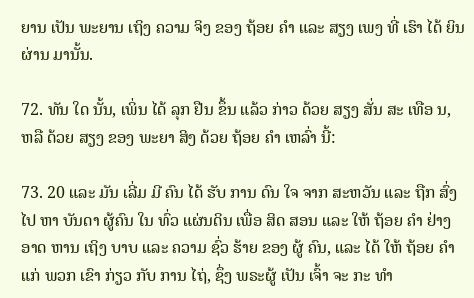ຍານ ເປັນ ພະຍານ ເຖິງ ຄວາມ ຈິງ ຂອງ ຖ້ອຍ ຄໍາ ແລະ ສຽງ ເພງ ທີ່ ເຮົາ ໄດ້ ຍິນ ຜ່ານ ມານັ້ນ.

72. ທັນ ໃດ ນັ້ນ, ເພິ່ນ ໄດ້ ລຸກ ຢືນ ຂຶ້ນ ແລ້ວ ກ່າວ ດ້ວຍ ສຽງ ສັ່ນ ສະ ເທືອ ນ, ຫລື ດ້ວຍ ສຽງ ຂອງ ພະຍາ ສິງ ດ້ວຍ ຖ້ອຍ ຄໍາ ເຫລົ່າ ນີ້:

73. 20 ແລະ ມັນ ເລີ່ມ ມີ ຄົນ ໄດ້ ຮັບ ການ ດົນ ໃຈ ຈາກ ສະຫວັນ ແລະ ຖືກ ສົ່ງ ໄປ ຫາ ບັນດາ ຜູ້ຄົນ ໃນ ທົ່ວ ແຜ່ນດິນ ເພື່ອ ສິດ ສອນ ແລະ ໃຫ້ ຖ້ອຍ ຄໍາ ຢ່າງ ອາດ ຫານ ເຖິງ ບາບ ແລະ ຄວາມ ຊົ່ວ ຮ້າຍ ຂອງ ຜູ້ ຄົນ, ແລະ ໄດ້ ໃຫ້ ຖ້ອຍ ຄໍາ ແກ່ ພວກ ເຂົາ ກ່ຽວ ກັບ ການ ໄຖ່, ຊຶ່ງ ພຣະຜູ້ ເປັນ ເຈົ້າ ຈະ ກະ ທໍາ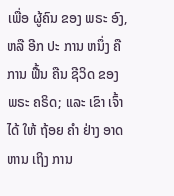ເພື່ອ ຜູ້ຄົນ ຂອງ ພຣະ ອົງ, ຫລື ອີກ ປະ ການ ຫນຶ່ງ ຄື ການ ຟື້ນ ຄືນ ຊີວິດ ຂອງ ພຣະ ຄຣິດ; ແລະ ເຂົາ ເຈົ້າ ໄດ້ ໃຫ້ ຖ້ອຍ ຄໍາ ຢ່າງ ອາດ ຫານ ເຖິງ ການ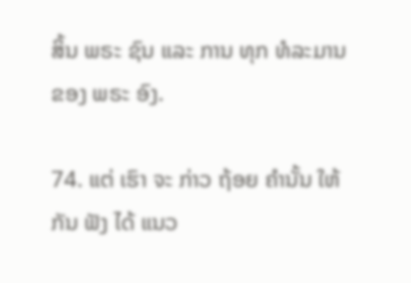ສິ້ນ ພຣະ ຊົນ ແລະ ການ ທຸກ ທໍລະມານ ຂອງ ພຣະ ອົງ.

74. ແຕ່ ເຮົາ ຈະ ກ່າວ ຖ້ອຍ ຄໍານັ້ນ ໃຫ້ ກັນ ຟັງ ໄດ້ ແນວ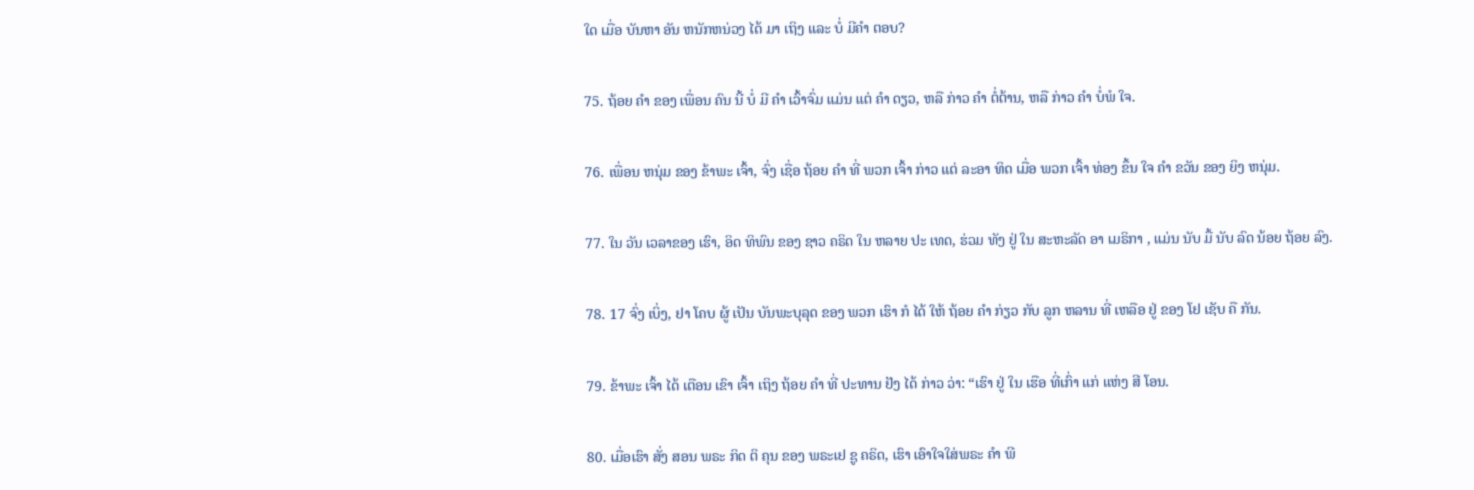ໃດ ເມື່ອ ບັນຫາ ອັນ ຫນັກຫນ່ວງ ໄດ້ ມາ ເຖິງ ແລະ ບໍ່ ມີຄໍາ ຕອບ?

75. ຖ້ອຍ ຄໍາ ຂອງ ເພື່ອນ ຄົນ ນີ້ ບໍ່ ມີ ຄໍາ ເວົ້າຈົ່ມ ແມ່ນ ແຕ່ ຄໍາ ດຽວ, ຫລື ກ່າວ ຄໍາ ຕໍ່ຕ້ານ, ຫລື ກ່າວ ຄໍາ ບໍ່ພໍ ໃຈ.

76. ເພື່ອນ ຫນຸ່ມ ຂອງ ຂ້າພະ ເຈົ້າ, ຈົ່ງ ເຊື່ອ ຖ້ອຍ ຄໍາ ທີ່ ພວກ ເຈົ້າ ກ່າວ ແຕ່ ລະອາ ທິດ ເມື່ອ ພວກ ເຈົ້າ ທ່ອງ ຂຶ້ນ ໃຈ ຄໍາ ຂວັນ ຂອງ ຍິງ ຫນຸ່ມ.

77. ໃນ ວັນ ເວລາຂອງ ເຮົາ, ອິດ ທິພົນ ຂອງ ຊາວ ຄຣິດ ໃນ ຫລາຍ ປະ ເທດ, ຮ່ວມ ທັງ ຢູ່ ໃນ ສະຫະລັດ ອາ ເມຣິກາ , ແມ່ນ ນັບ ມື້ ນັບ ລົດ ນ້ອຍ ຖ້ອຍ ລົງ.

78. 17 ຈົ່ງ ເບິ່ງ, ຢາ ໂຄບ ຜູ້ ເປັນ ບັນພະບຸລຸດ ຂອງ ພວກ ເຮົາ ກໍ ໄດ້ ໃຫ້ ຖ້ອຍ ຄໍາ ກ່ຽວ ກັບ ລູກ ຫລານ ທີ່ ເຫລືອ ຢູ່ ຂອງ ໂຢ ເຊັບ ຄື ກັນ.

79. ຂ້າພະ ເຈົ້າ ໄດ້ ເຕືອນ ເຂົາ ເຈົ້າ ເຖິງ ຖ້ອຍ ຄໍາ ທີ່ ປະທານ ຢັງ ໄດ້ ກ່າວ ວ່າ: “ເຮົາ ຢູ່ ໃນ ເຮືອ ທີ່ເກົ່າ ແກ່ ແຫ່ງ ສີ ໂອນ.

80. ເມື່ອເຮົາ ສັ່ງ ສອນ ພຣະ ກິດ ຕິ ຄຸນ ຂອງ ພຣະເຢ ຊູ ຄຣິດ, ເຮົາ ເອົາໃຈໃສ່ພຣະ ຄໍາ ພີ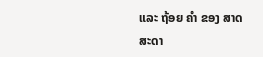ແລະ ຖ້ອຍ ຄໍາ ຂອງ ສາດສະດາ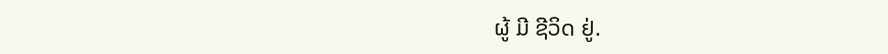ຜູ້ ມີ ຊີວິດ ຢູ່.